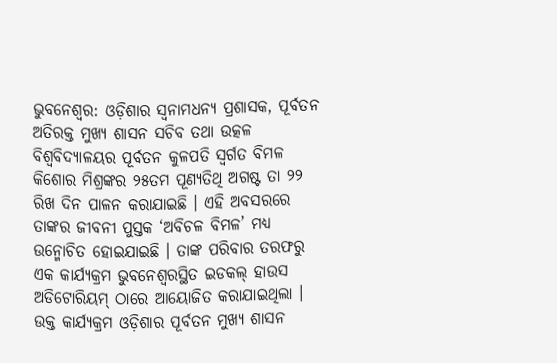ଭୁବନେଶ୍ୱର: ଓଡ଼ିଶାର ସ୍ୱନାମଧନ୍ୟ ପ୍ରଶାସକ, ପୂର୍ବତନ ଅତିରକ୍ତ ମୁଖ୍ୟ ଶାସନ ସଚିବ ତଥା ଉତ୍କଳ ବିଶ୍ୱବିଦ୍ୟାଳୟର ପୂର୍ବତନ କୁଳପତି ସ୍ୱର୍ଗତ ବିମଳ କିଶୋର ମିଶ୍ରଙ୍କର ୨୫ତମ ପୂଣ୍ୟତିଥି ଅଗଷ୍ଟ ତା ୨୨ ରିଖ ଦିନ ପାଳନ କରାଯାଇଛି । ଏହି ଅବସରରେ ତାଙ୍କର ଜୀବନୀ ପୁସ୍ତକ ‘ଅବିଚଳ ବିମଳ’ ମଧ୍ୟ ଉନ୍ମୋଚିତ ହୋଇଯାଇଛି । ତାଙ୍କ ପରିବାର ତରଫରୁ ଏକ କାର୍ଯ୍ୟକ୍ରମ ଭୁବନେଶ୍ୱରସ୍ଥିତ ଇଡକଲ୍ ହାଉସ ଅଡିଟୋରିୟମ୍ ଠାରେ ଆୟୋଜିତ କରାଯାଇଥିଲା ।
ଉକ୍ତ କାର୍ଯ୍ୟକ୍ରମ ଓଡ଼ିଶାର ପୂର୍ବତନ ମୁଖ୍ୟ ଶାସନ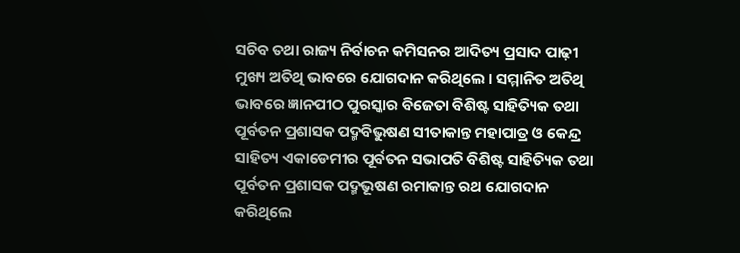ସଚିବ ତଥା ରାଜ୍ୟ ନିର୍ବାଚନ କମିସନର ଆଦିତ୍ୟ ପ୍ରସାଦ ପାଢ଼ୀ ମୁଖ୍ୟ ଅତିଥି ଭାବରେ ଯୋଗଦାନ କରିଥିଲେ । ସମ୍ମାନିତ ଅତିଥି ଭାବରେ ଜ୍ଞାନପୀଠ ପୁରସ୍କାର ବିଜେତା ବିଶିଷ୍ଟ ସାହିତ୍ୟିକ ତଥା ପୂର୍ବତନ ପ୍ରଶାସକ ପଦ୍ମବିଭୁଷଣ ସୀତାକାନ୍ତ ମହାପାତ୍ର ଓ କେନ୍ଦ୍ର ସାହିତ୍ୟ ଏକାଡେମୀର ପୂର୍ବତନ ସଭାପତି ବିଶିଷ୍ଟ ସାହିତ୍ୟିକ ତଥା ପୂର୍ବତନ ପ୍ରଶାସକ ପଦ୍ମଭୂଷଣ ରମାକାନ୍ତ ରଥ ଯୋଗଦାନ କରିଥିଲେ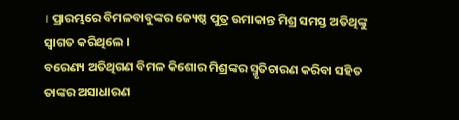। ପ୍ରାରମ୍ଭରେ ବିମଳବାବୁଙ୍କର ଜ୍ୟେଷ୍ଠ ପୁତ୍ର ଉମାକାନ୍ତ ମିଶ୍ର ସମସ୍ତ ଅତିଥିଙ୍କୁ ସ୍ୱାଗତ କରିଥିଲେ ।
ବରେଣ୍ୟ ଅତିଥିଗଣ ବିମଳ କିଶୋର ମିଶ୍ରଙ୍କର ସ୍ମୃତିଚାରଣ କରିବା ସହିତ ତାଙ୍କର ଅସାଧାରଣ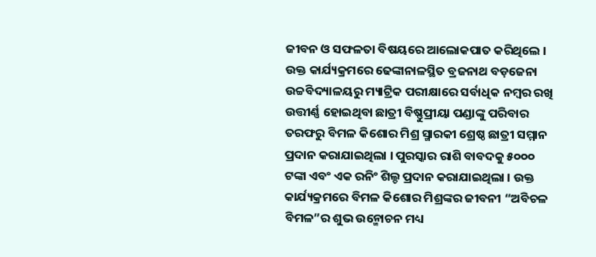ଜୀବନ ଓ ସଫଳତା ବିଷୟରେ ଆଲୋକପାତ କରିଥିଲେ । ଉକ୍ତ କାର୍ଯ୍ୟକ୍ରମରେ ଢେଙ୍କାନାଳସ୍ଥିତ ବ୍ରଜନାଥ ବଡ଼ଜେନା ଉଚ୍ଚବିଦ୍ୟାଳୟରୁ ମ୍ୟାଟ୍ରିକ ପରୀକ୍ଷାରେ ସର୍ବାଧିକ ନମ୍ବର ରଖି ଉତ୍ତୀର୍ଣ୍ଣ ହୋଇଥିବା ଛାତ୍ରୀ ବିଷ୍ଣୁପ୍ରୀୟା ପଣ୍ଡାଙ୍କୁ ପରିବାର ତରଫରୁ ବିମଳ କିଶୋର ମିଶ୍ର ସ୍ମାରକୀ ଶ୍ରେଷ୍ଠ ଛାତ୍ରୀ ସମ୍ମାନ ପ୍ରଦାନ କରାଯାଇଥିଲା । ପୁରସ୍କାର ରାଶି ବାବଦକୁ ୫୦୦୦ ଟଙ୍କା ଏବଂ ଏକ ରନିଂ ଶିଲ୍ଡ ପ୍ରଦାନ କରାଯାଇଥିଲା । ଉକ୍ତ କାର୍ଯ୍ୟକ୍ରମରେ ବିମଳ କିଶୋର ମିଶ୍ରଙ୍କର ଜୀବନୀ “ଅବିଚଳ ବିମଳ”ର ଶୁଭ ଉନ୍ମୋଚନ ମଧ୍ୟ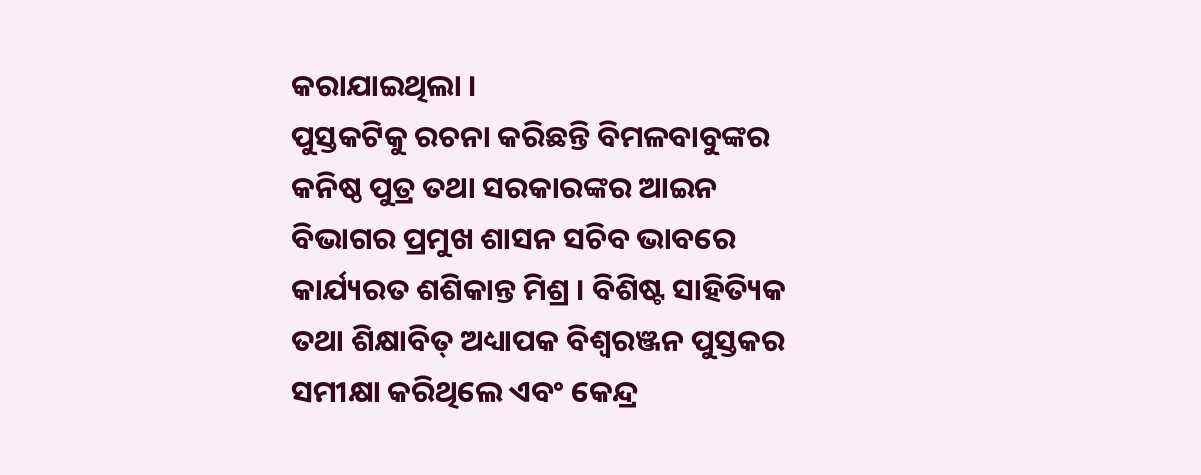କରାଯାଇଥିଲା ।
ପୁସ୍ତକଟିକୁ ରଚନା କରିଛନ୍ତି ବିମଳବାବୁଙ୍କର କନିଷ୍ଠ ପୁତ୍ର ତଥା ସରକାରଙ୍କର ଆଇନ ବିଭାଗର ପ୍ରମୁଖ ଶାସନ ସଚିବ ଭାବରେ କାର୍ଯ୍ୟରତ ଶଶିକାନ୍ତ ମିଶ୍ର । ବିଶିଷ୍ଟ ସାହିତ୍ୟିକ ତଥା ଶିକ୍ଷାବିତ୍ ଅଧ୍ୟାପକ ବିଶ୍ୱରଞ୍ଜନ ପୁସ୍ତକର ସମୀକ୍ଷା କରିଥିଲେ ଏବଂ କେନ୍ଦ୍ର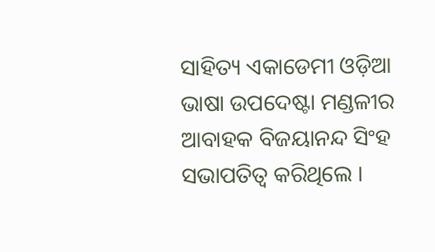ସାହିତ୍ୟ ଏକାଡେମୀ ଓଡ଼ିଆ ଭାଷା ଉପଦେଷ୍ଟା ମଣ୍ଡଳୀର ଆବାହକ ବିଜୟାନନ୍ଦ ସିଂହ ସଭାପତିତ୍ୱ କରିଥିଲେ ।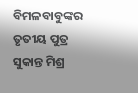ବିମଳବାବୁଙ୍କର ତୃତୀୟ ପୁତ୍ର ସୁକାନ୍ତ ମିଶ୍ର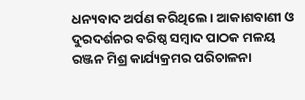ଧନ୍ୟବାଦ ଅର୍ପଣ କରିଥିଲେ । ଆକାଶବାଣୀ ଓ ଦୁରଦର୍ଶନର ବରିଷ୍ଠ ସମ୍ବାଦ ପାଠକ ମଳୟ ରଞ୍ଜନ ମିଶ୍ର କାର୍ଯ୍ୟକ୍ରମର ପରିଚାଳନା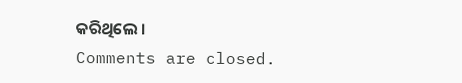କରିଥିଲେ ।
Comments are closed.